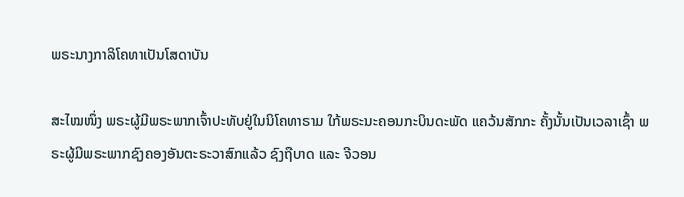ພຣະນາງກາລິໂຄທາເປັນໂສດາບັນ

ສະໄໝໜຶ່ງ ພຣະຜູ້ມີພຣະພາກເຈົ້າປະທັບຢູ່ໃນນິໂຄທາຣາມ ໃກ້ພຣະນະຄອນກະບິນດະພັດ ແຄວ້ນສັກກະ ຄັ້ງນັ້ນເປັນເວລາເຊົ້າ ພຣະຜູ້ມີພຣະພາກຊົງຄອງອັນຕະຣະວາສົກແລ້ວ ຊົງຖືບາດ ແລະ ຈີວອນ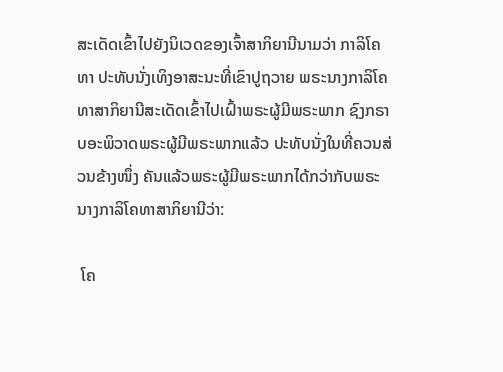ສະເດັດເຂົ້າໄປຍັງນິເວດຂອງເຈົ້າສາກິຍານີນາມວ່າ ກາລິໂຄທາ ປະທັບນັ່ງເທິງອາສະນະທີ່ເຂົາປູຖວາຍ ພຣະນາງກາລິໂຄທາສາກິຍານີສະເດັດເຂົ້າໄປເຝົ້າພຣະຜູ້ມີພຣະພາກ ຊົງກຣາບອະພິວາດພຣະຜູ້ມີພຣະພາກແລ້ວ ປະທັບນັ່ງໃນທີ່ຄວນສ່ວນຂ້າງໜຶ່ງ ຄັນແລ້ວພຣະຜູ້ມີພຣະພາກໄດ້ກວ່າກັບພຣະນາງກາລິໂຄທາສາກິຍານີວ່າ:

 ໂຄ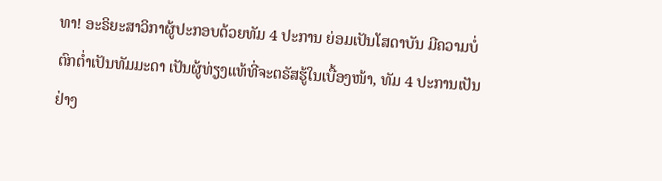ທາ! ອະຣິຍະສາວິກາຜູ້ປະກອບດ້ວຍທັມ 4 ປະການ ຍ່ອມເປັນໂສດາບັນ ມີຄວາມບໍ່ຕົກຕ່ຳເປັນທັມມະດາ ເປັນຜູ້ທ່ຽງແທ້ທີ່ຈະຕຣັສຮູ້ໃນເບື້ອງໜ້າ, ທັມ 4 ປະການເປັນຢ່າງ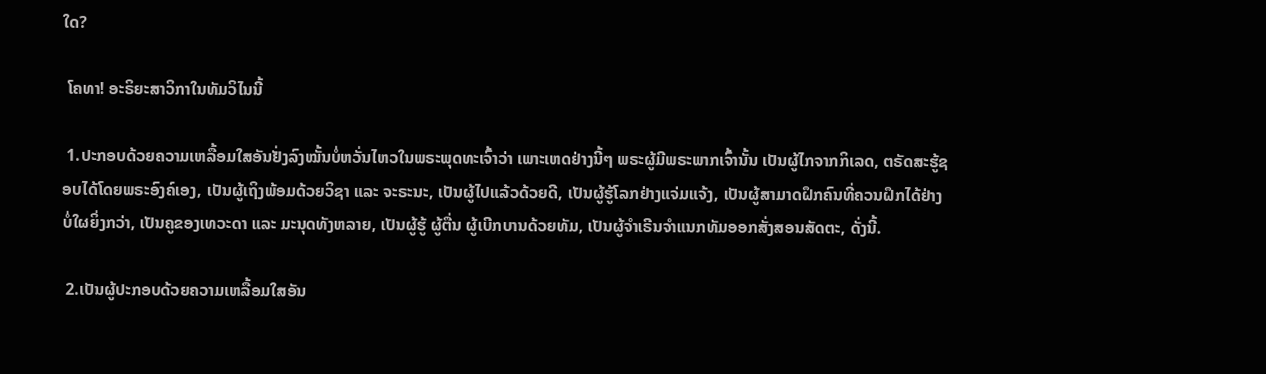ໃດ?

 ໂຄທາ! ອະຣິຍະສາວິກາໃນທັມວິໄນນີ້

 1.ປະກອບດ້ວຍຄວາມເຫລື້ອມໃສອັນຢັ່ງລົງໝັ້ນບໍ່ຫວັ່ນໄຫວໃນພຣະພຸດທະເຈົ້າວ່າ ເພາະເຫດຢ່າງນີ້ໆ ພຣະຜູ້ມີພຣະພາກເຈົ້ານັ້ນ ເປັນຜູ້ໄກຈາກກິເລດ, ຕຣັດສະຮູ້ຊອບໄດ້ໂດຍພຣະອົງຄ໌ເອງ, ເປັນຜູ້ເຖິງພ້ອມດ້ວຍວິຊາ ແລະ ຈະຣະນະ, ເປັນຜູ້ໄປແລ້ວດ້ວຍດີ, ເປັນຜູ້ຮູ້ໂລກຢ່າງແຈ່ມແຈ້ງ, ເປັນຜູ້ສາມາດຝຶກຄົນທີ່ຄວນຝຶກໄດ້ຢ່າງບໍ່ໃຜຍິ່ງກວ່າ, ເປັນຄູຂອງເທວະດາ ແລະ ມະນຸດທັງຫລາຍ, ເປັນຜູ້ຮູ້ ຜູ້ຕື່ນ ຜູ້ເບີກບານດ້ວຍທັມ, ເປັນຜູ້ຈຳເຣີນຈຳແນກທັມອອກສັ່ງສອນສັດຕະ, ດັ່ງນີ້.

 2.ເປັນຜູ້ປະກອບດ້ວຍຄວາມເຫລື້ອມໃສອັນ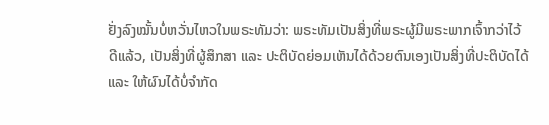ຢັ່ງລົງໝັ້ນບໍ່ຫວັ່ນໄຫວໃນພຣະທັມວ່າ: ພຣະທັມເປັນສິ່ງທີ່ພຣະຜູ້ມີພຣະພາກເຈົ້າກວ່າໄວ້ດີແລ້ວ, ເປັນສິ່ງທີ່ຜູ້ສຶກສາ ແລະ ປະຕິບັດຍ່ອມເຫັນໄດ້ດ້ວຍຕົນເອງເປັນສິ່ງທີ່ປະຕິບັດໄດ້ ແລະ ໃຫ້ຜົນໄດ້ບໍ່ຈໍາກັດ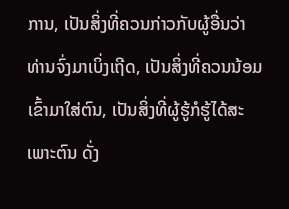ການ, ເປັນສິ່ງທີ່ຄວນກ່າວກັບຜູ້ອື່ນວ່າ ທ່ານຈົ່ງມາເບິ່ງເຖີດ, ເປັນສິ່ງທີ່ຄວນນ້ອມເຂົ້າມາໃສ່ຕົນ, ເປັນສິ່ງທີ່ຜູ້ຮູ້ກໍຮູ້ໄດ້ສະເພາະຕົນ ດັ່ງ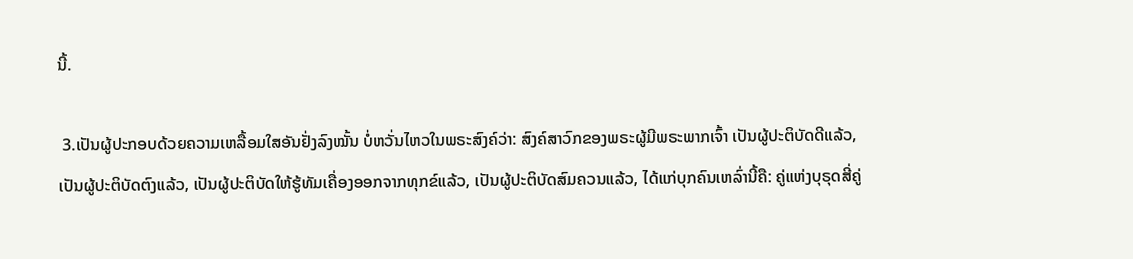ນີ້.

 3.ເປັນຜູ້ປະກອບດ້ວຍຄວາມເຫລື້ອມໃສອັນຢັ່ງລົງໝັ້ນ ບໍ່ຫວັ່ນໄຫວໃນພຣະສົງຄ໌ວ່າ: ສົງຄ໌ສາວົກຂອງພຣະຜູ້ມີພຣະພາກເຈົ້າ ເປັນຜູ້ປະຕິບັດດີແລ້ວ, ເປັນຜູ້ປະຕິບັດຕົງແລ້ວ, ເປັນຜູ້ປະຕິບັດໃຫ້ຮູ້ທັມເຄື່ອງອອກຈາກທຸກຂ໌ແລ້ວ, ເປັນຜູ້ປະຕິບັດສົມຄວນແລ້ວ, ໄດ້ແກ່ບຸກຄົນເຫລົ່ານີ້ຄື: ຄູ່ແຫ່ງບຸຣຸດສີ່ຄູ່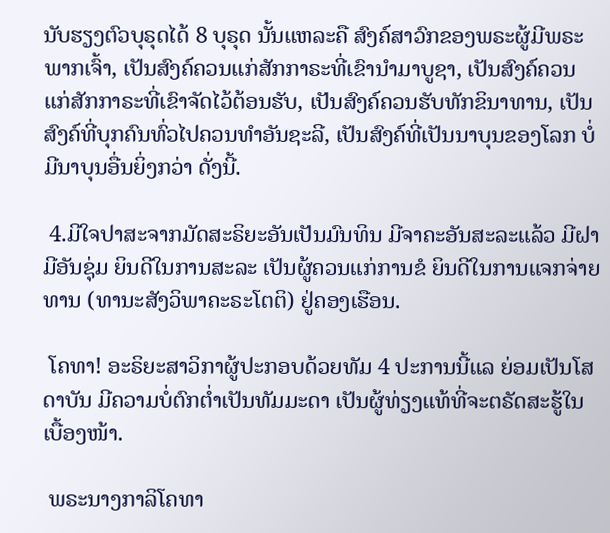ນັບຮຽງຕົວບຸຣຸດໄດ້ 8 ບຸຣຸດ ນັ້ນແຫລະຄື ສົງຄ໌ສາວົກຂອງພຣະຜູ້ມີພຣະພາກເຈົ້າ, ເປັນສົງຄ໌ຄວນແກ່ສັກກາຣະທີ່ເຂົານຳມາບູຊາ, ເປັນສົງຄ໌ຄວນແກ່ສັກກາຣະທີ່ເຂົາຈັດໄວ້ຕ້ອນຮັບ, ເປັນສົງຄ໌ຄວນຮັບທັກຂິນາທານ, ເປັນສົງຄ໌ທີ່ບຸກຄົນທົ່ວໄປຄວນທຳອັນຊະລີ, ເປັນສົງຄ໌ທີ່ເປັນນາບຸນຂອງໂລກ ບໍ່ມີນາບຸນອື່ນຍິ່ງກວ່າ ດັ່ງນີ້.

 4.ມີໃຈປາສະຈາກມັດສະຣິຍະອັນເປັນມົນທິນ ມີຈາຄະອັນສະລະແລ້ວ ມີຝາມີອັນຊຸ່ມ ຍິນດີໃນການສະລະ ເປັນຜູ້ຄວນແກ່ການຂໍ ຍິນດີໃນການແຈກຈ່າຍທານ (ທານະສັງວິພາຄະຣະໂຕຕິ) ຢູ່ຄອງເຮືອນ.

 ໂຄທາ! ອະຣິຍະສາວິກາຜູ້ປະກອບດ້ວຍທັມ 4 ປະການນີ້ແລ ຍ່ອມເປັນໂສດາບັນ ມີຄວາມບໍ່ຕົກຕ່ຳເປັນທັມມະດາ ເປັນຜູ້ທ່ຽງແທ້ທີ່ຈະຕຣັດສະຮູ້ໃນເບື້ອງໜ້າ.

 ພຣະນາງກາລິໂຄທາ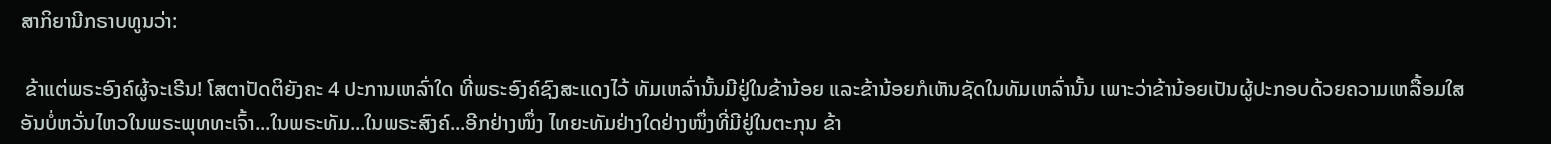ສາກິຍານີກຣາບທູນວ່າ:

 ຂ້າແຕ່ພຣະອົງຄ໌ຜູ້ຈະເຣີນ! ໂສຕາປັດຕິຍັງຄະ 4 ປະການເຫລົ່າໃດ ທີ່ພຣະອົງຄ໌ຊົງສະແດງໄວ້ ທັມເຫລົ່ານັ້ນມີຢູ່ໃນຂ້ານ້ອຍ ແລະຂ້ານ້ອຍກໍເຫັນຊັດໃນທັມເຫລົ່ານັ້ນ ເພາະວ່າຂ້ານ້ອຍເປັນຜູ້ປະກອບດ້ວຍຄວາມເຫລື້ອມໃສອັນບໍ່ຫວັ່ນໄຫວໃນພຣະພຸທທະເຈົ້າ...ໃນພຣະທັມ...ໃນພຣະສົງຄ໌...ອີກຢ່າງໜຶ່ງ ໄທຍະທັມຢ່າງໃດຢ່າງໜຶ່ງທີ່ມີຢູ່ໃນຕະກຸນ ຂ້າ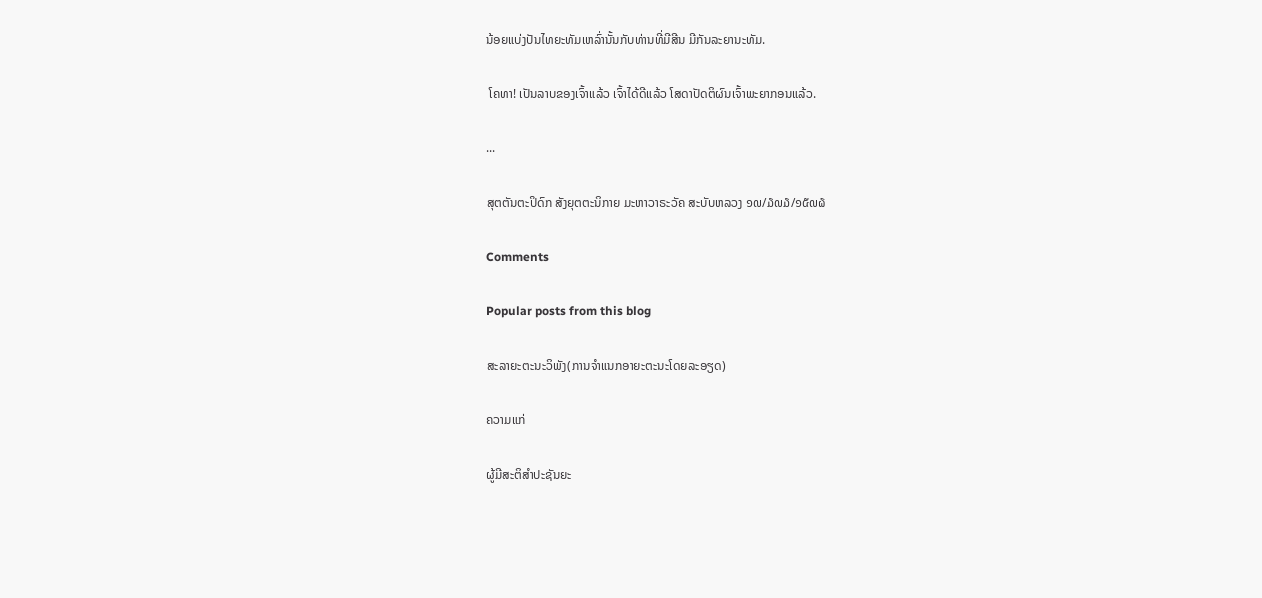ນ້ອຍແບ່ງປັນໄທຍະທັມເຫລົ່ານັ້ນກັບທ່ານທີ່ມີສີນ ມີກັນລະຍານະທັມ.

 ໂຄທາ! ເປັນລາບຂອງເຈົ້າແລ້ວ ເຈົ້າໄດ້ດີແລ້ວ ໂສດາປັດຕິຜົນເຈົ້າພະຍາກອນແລ້ວ.

...

ສຸຕຕັນຕະປິດົກ ສັງຍຸຕຕະນິກາຍ ມະຫາວາຣະວັຄ ສະບັບຫລວງ ໑໙/໓໙໓/໑໕໙໖

Comments

Popular posts from this blog

ສະລາຍະຕະນະວິພັງ(ການຈຳແນກອາຍະຕະນະໂດຍລະອຽດ)

ຄວາມແກ່

ຜູ້ມີສະຕິສຳປະຊັນຍະ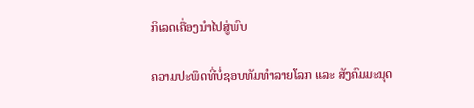ກິເລດເຄື່ອງນຳໄປສູ່ພົບ

ຄວາມປະພຶດທີ່ບໍ່ຊອບທັມທຳລາຍໂລກ ແລະ ສັງຄົມມະນຸດ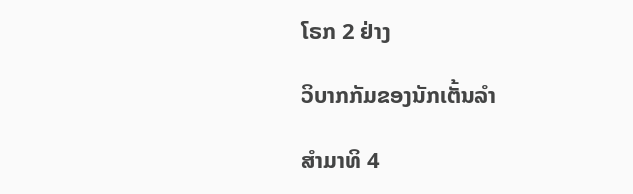ໂຣກ 2 ຢ່າງ

ວິບາກກັມຂອງນັກເຕັ້ນລຳ

ສຳມາທິ 4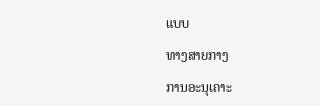ແບບ

ທາງສາຍກາງ

ການອະນຸເຄາະ